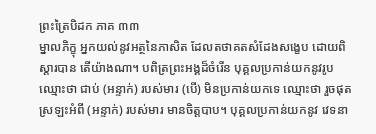ព្រះត្រៃបិដក ភាគ ៣៣
ម្នាលភិក្ខុ អ្នកយល់នូវអត្ថនៃភាសិត ដែលតថាគតសំដែងសង្ខេប ដោយពិស្តារបាន តើយ៉ាងណា។ បពិត្រព្រះអង្គដ៏ចំរើន បុគ្គលប្រកាន់យកនូវរូប ឈ្មោះថា ជាប់ (អន្ទាក់) របស់មារ (បើ) មិនប្រកាន់យកទេ ឈ្មោះថា រួចផុតស្រឡះអំពី (អន្ទាក់) របស់មារ មានចិត្តបាប។ បុគ្គលប្រកាន់យកនូវ វេទនា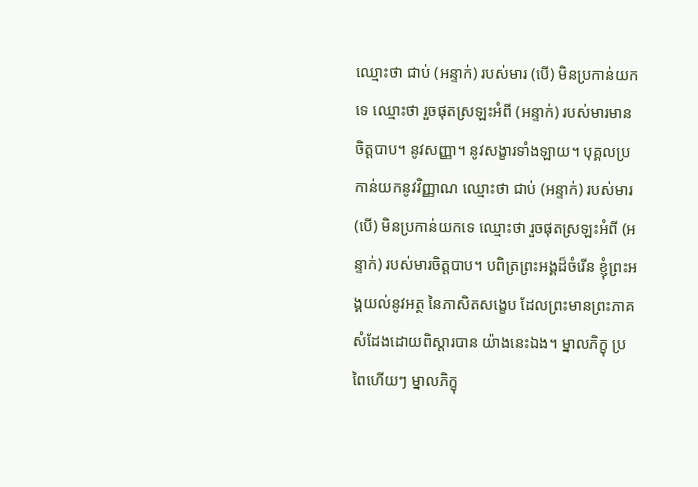ឈ្មោះថា ជាប់ (អន្ទាក់) របស់មារ (បើ) មិនប្រកាន់យកទេ ឈ្មោះថា រួចផុតស្រឡះអំពី (អន្ទាក់) របស់មារមានចិត្តបាប។ នូវសញ្ញា។ នូវសង្ខារទាំងឡាយ។ បុគ្គលប្រកាន់យកនូវវិញ្ញាណ ឈ្មោះថា ជាប់ (អន្ទាក់) របស់មារ (បើ) មិនប្រកាន់យកទេ ឈ្មោះថា រួចផុតស្រឡះអំពី (អន្ទាក់) របស់មារចិត្តបាប។ បពិត្រព្រះអង្គដ៏ចំរើន ខ្ញុំព្រះអង្គយល់នូវអត្ថ នៃភាសិតសង្ខេប ដែលព្រះមានព្រះភាគ សំដែងដោយពិស្តារបាន យ៉ាងនេះឯង។ ម្នាលភិក្ខុ ប្រពៃហើយៗ ម្នាលភិក្ខុ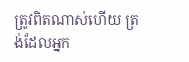ត្រូវពិតណាស់ហើយ ត្រង់ដែលអ្នក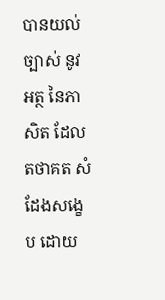បានយល់ច្បាស់ នូវអត្ថ នៃភាសិត ដែលតថាគត សំដែងសង្ខេប ដោយ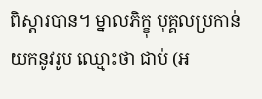ពិស្តារបាន។ ម្នាលភិក្ខុ បុគ្គលប្រកាន់យកនូវរូប ឈ្មោះថា ជាប់ (អ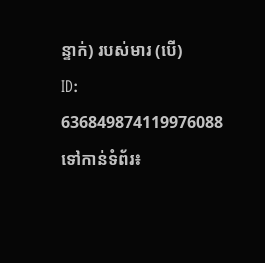ន្ទាក់) របស់មារ (បើ)
ID: 636849874119976088
ទៅកាន់ទំព័រ៖